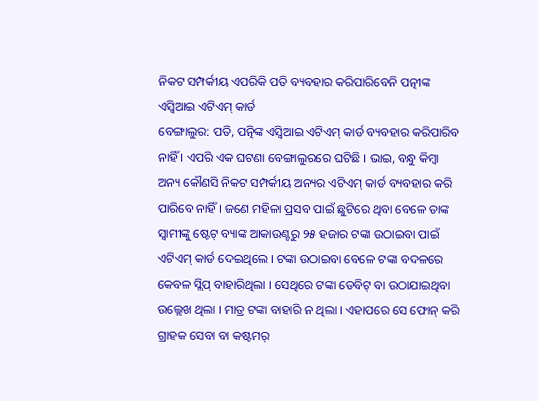ନିକଟ ସମ୍ପର୍କୀୟ ଏପରିକି ପତି ବ୍ୟବହାର କରିପାରିବେନି ପତ୍ନୀଙ୍କ ଏସ୍ବିଆଇ ଏଟିଏମ୍ କାର୍ଡ
ବେଙ୍ଗାଲୁର: ପତି, ପତ୍ନିଙ୍କ ଏସ୍ବିଆଇ ଏଟିଏମ୍ କାର୍ଡ ବ୍ୟବହାର କରିପାରିବ ନାହିଁ । ଏପରି ଏକ ଘଟଣା ବେଙ୍ଗାଲୁରରେ ଘଟିଛି । ଭାଇ, ବନ୍ଧୁ କିମ୍ବା ଅନ୍ୟ କୌଣସି ନିକଟ ସମ୍ପର୍କୀୟ ଅନ୍ୟର ଏଟିଏମ୍ କାର୍ଡ ବ୍ୟବହାର କରି ପାରିବେ ନାହିଁ । ଜଣେ ମହିଳା ପ୍ରସବ ପାଇଁ ଛୁଟିରେ ଥିବା ବେଳେ ତାଙ୍କ ସ୍ୱାମୀଙ୍କୁ ଷ୍ଟେଟ୍ ବ୍ୟାଙ୍କ ଆକାଉଣ୍ଟରୁ ୨୫ ହଜାର ଟଙ୍କା ଉଠାଇବା ପାଇଁ ଏଟିଏମ୍ କାର୍ଡ ଦେଇଥିଲେ । ଟଙ୍କା ଉଠାଇବା ବେଳେ ଟଙ୍କା ବଦଳରେ କେବଳ ସ୍ଲିପ୍ ବାହାରିଥିଲା । ସେଥିରେ ଟଙ୍କା ଡେବିଟ୍ ବା ଉଠାଯାଇଥିବା ଉଲ୍ଲେଖ ଥିଲା । ମାତ୍ର ଟଙ୍କା ବାହାରି ନ ଥିଲା । ଏହାପରେ ସେ ଫୋନ୍ କରି ଗ୍ରାହକ ସେବା ବା କଷ୍ଟମର୍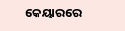କେୟାରରେ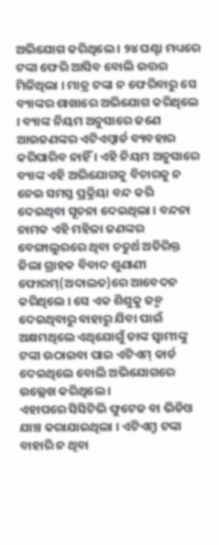ଅଭିଯୋଗ କରିଥିଲେ । ୨୪ ଘଣ୍ଟା ମଧ୍ୟରେ ଟଙ୍କା ଫେରି ଆସିବ ବୋଲି ଉତ୍ତର ମିଳିଥିଲା । ମାତ୍ର ଟଙ୍କା ନ ଫେରିବାରୁ ସେ ବ୍ୟାଙ୍କର ଶାଖାରେ ଅଭିଯୋଗ କରିଥିଲେ । ବ୍ୟାଙ୍କ ନିୟମ ଅନୁସାରେ ଜଣେ ଆଉଜଣଙ୍କର ଏଟିଏମ୍କାର୍ଡ ବ୍ୟବହାର କରିପାରିବ ନାହିଁ । ଏହି ନିୟମ ଅନୁସାରେ ବ୍ୟାଙ୍କ ଏହି ଅଭିଯୋଗକୁ ବିଚାରକୁ ନ ନେଇ ସମସ୍ତ ପ୍ରକ୍ରିୟା ବନ୍ଦ କରି ଦେଇଥିବା ସୂଚନା ଦେଇଥିଲା । ବନ୍ଦନା ନାମକ ଏହି ମହିଳା ଜଣଙ୍କର ବେଙ୍ଗାଲୁରରେ ଥିବା ଚତୁର୍ଥ ଅତିରିକ୍ତ ଜିଲା ଗ୍ରାହକ ବିବାଦ ଶୁଣାଣୀ ଫୋରମ୍(ଅଦାଲତ)ରେ ଆବେଦନ କରିଥିଲେ । ସେ ଏକ ଶିଶୁକୁ ଜନ୍ମ ଦେଇଥିବାରୁ ବାହାରୁ ଯିବା ପାଇଁ ଅକ୍ଷମଥିଲେ ଏଥିଯୋଗୁଁ ତାଙ୍କ ସ୍ୱାମୀଙ୍କୁ ଟଙ୍କା ଉଠାଇବା ପାଇ ଏଟିଏମ୍ କାର୍ଡ ଦେଇଥିଲେ ବୋଲି ଅଭିଯୋଗରେ ଉଲ୍ଲେଖ କରିଥିଲେ ।
ଏହାପରେ ସିସିଟିଭି ଫୁଟେଜ ବା ଭିଡିଓ ଯାଞ୍ଚ କରାଯାଇଥିଲା । ଏଟିଏମ୍ରୁ ଟଙ୍କା ବାହାରି ନ ଥିବା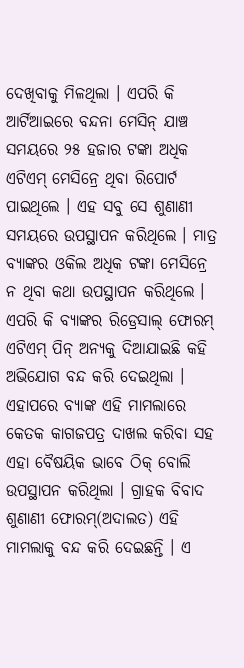ଦେଖିବାକୁ ମିଳଥିଲା । ଏପରି କି ଆର୍ଟିଆଇରେ ବନ୍ଦନା ମେସିନ୍ ଯାଞ୍ଚ ସମୟରେ ୨୫ ହଜାର ଟଙ୍କା ଅଧିକ ଏଟିଏମ୍ ମେସିନ୍ରେ ଥିବା ରିପୋର୍ଟ ପାଇଥିଲେ । ଏହ ସବୁ ସେ ଶୁଣାଣୀ ସମୟରେ ଉପସ୍ଥାପନ କରିଥିଲେ । ମାତ୍ର ବ୍ୟାଙ୍କର ଓକିଲ ଅଧିକ ଟଙ୍କା ମେସିନ୍ରେ ନ ଥିବା କଥା ଉପସ୍ଥାପନ କରିଥିଲେ । ଏପରି କି ବ୍ୟାଙ୍କର ରିଡ୍ରେସାଲ୍ ଫୋରମ୍ ଏଟିଏମ୍ ପିନ୍ ଅନ୍ୟକୁ ଦିଆଯାଇଛି କହି ଅଭିଯୋଗ ବନ୍ଦ କରି ଦେଇଥିଲା । ଏହାପରେ ବ୍ୟାଙ୍କ ଏହି ମାମଲାରେ କେତକ କାଗଜପତ୍ର ଦାଖଲ କରିବା ସହ ଏହା ବୈଷୟିକ ଭାବେ ଠିକ୍ ବୋଲି ଉପସ୍ଥାପନ କରିଥିଲା । ଗ୍ରାହକ ବିବାଦ ଶୁଣାଣୀ ଫୋରମ୍(ଅଦାଲତ) ଏହି ମାମଲାକୁ ବନ୍ଦ କରି ଦେଇଛନ୍ତି । ଏ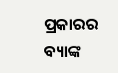ପ୍ରକାରର ବ୍ୟାଙ୍କ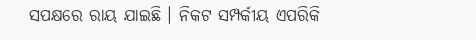ସପକ୍ଷରେ ରାୟ ଯାଇଛି । ନିକଟ ସମ୍ପର୍କୀୟ ଏପରିକି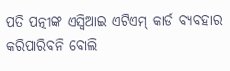ପତି ପତ୍ନୀଙ୍କ ଏସ୍ବିଆଇ ଏଟିଏମ୍ କାର୍ଡ ବ୍ୟବହାର କରିପାରିବନି ବୋଲି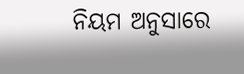ନିୟମ ଅନୁସାରେ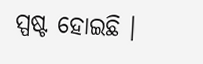ସ୍ପଷ୍ଟ ହୋଇଛି ।